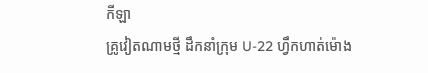កីឡា
គ្រូវៀតណាមថ្មី ដឹកនាំក្រុម U-22 ហ្វឹកហាត់ម៉ោង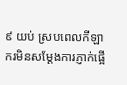៩ យប់ ស្របពេលកីឡាករមិនសម្ដែងការភ្ញាក់ផ្អើ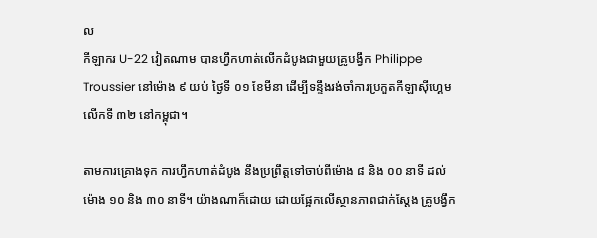ល
កីឡាករ U-22 វៀតណាម បានហ្វឹកហាត់លើកដំបូងជាមួយគ្រូបង្វឹក Philippe Troussier នៅម៉ោង ៩ យប់ ថ្ងៃទី ០១ ខែមីនា ដើម្បីទន្ទឹងរង់ចាំការប្រកួតកីឡាស៊ីហ្គេម លើកទី ៣២ នៅកម្ពុជា។

តាមការគ្រោងទុក ការហ្វឹកហាត់ដំបូង នឹងប្រព្រឹត្តទៅចាប់ពីម៉ោង ៨ និង ០០ នាទី ដល់ម៉ោង ១០ និង ៣០ នាទី។ យ៉ាងណាក៏ដោយ ដោយផ្អែកលើស្ថានភាពជាក់ស្ដែង គ្រូបង្វឹក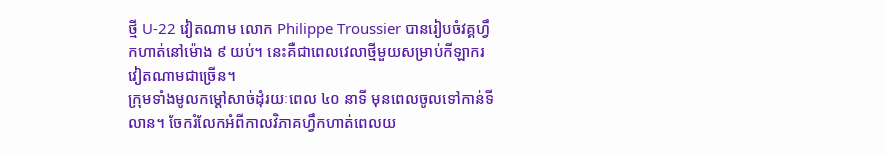ថ្មី U-22 វៀតណាម លោក Philippe Troussier បានរៀបចំវគ្គហ្វឹកហាត់នៅម៉ោង ៩ យប់។ នេះគឺជាពេលវេលាថ្មីមួយសម្រាប់កីឡាករវៀតណាមជាច្រើន។
ក្រុមទាំងមូលកម្ដៅសាច់ដុំរយៈពេល ៤០ នាទី មុនពេលចូលទៅកាន់ទីលាន។ ចែករំលែកអំពីកាលវិភាគហ្វឹកហាត់ពេលយ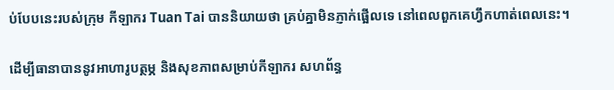ប់បែបនេះរបស់ក្រុម កីឡាករ Tuan Tai បាននិយាយថា គ្រប់គ្នាមិនភ្ញាក់ផ្អើលទេ នៅពេលពួកគេហ្វឹកហាត់ពេលនេះ។

ដើម្បីធានាបាននូវអាហារូបត្ថម្ភ និងសុខភាពសម្រាប់កីឡាករ សហព័ន្ធ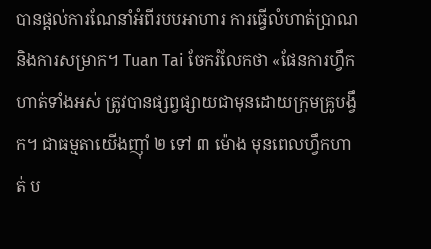បានផ្ដល់ការណែនាំអំពីរបបអាហារ ការធ្វើលំហាត់ប្រាណ និងការសម្រាក។ Tuan Tai ចែករំលែកថា «ផែនការហ្វឹកហាត់ទាំងអស់ ត្រូវបានផ្សព្វផ្សាយជាមុនដោយក្រុមគ្រូបង្វឹក។ ជាធម្មតាយើងញ៉ាំ ២ ទៅ ៣ ម៉ោង មុនពេលហ្វឹកហាត់ ប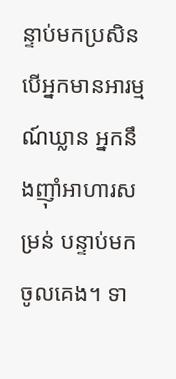ន្ទាប់មកប្រសិនបើអ្នកមានអារម្មណ៍ឃ្លាន អ្នកនឹងញ៉ាំអាហារសម្រន់ បន្ទាប់មកចូលគេង។ ទា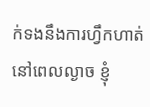ក់ទងនឹងការហ្វឹកហាត់នៅពេលល្ងាច ខ្ញុំ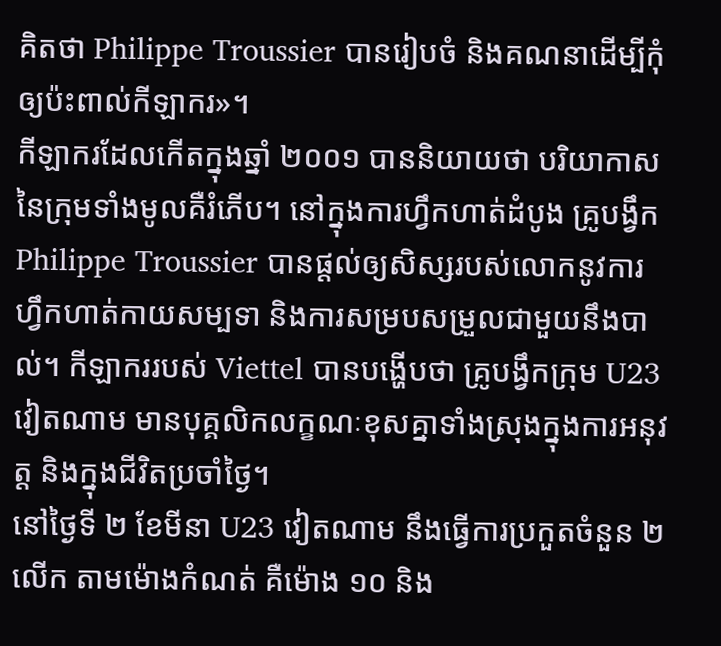គិតថា Philippe Troussier បានរៀបចំ និងគណនាដើម្បីកុំឲ្យប៉ះពាល់កីឡាករ»។
កីឡាករដែលកើតក្នុងឆ្នាំ ២០០១ បាននិយាយថា បរិយាកាស នៃក្រុមទាំងមូលគឺរំភើប។ នៅក្នុងការហ្វឹកហាត់ដំបូង គ្រូបង្វឹក Philippe Troussier បានផ្ដល់ឲ្យសិស្សរបស់លោកនូវការហ្វឹកហាត់កាយសម្បទា និងការសម្របសម្រួលជាមួយនឹងបាល់។ កីឡាកររបស់ Viettel បានបង្ហើបថា គ្រូបង្វឹកក្រុម U23 វៀតណាម មានបុគ្គលិកលក្ខណៈខុសគ្នាទាំងស្រុងក្នុងការអនុវត្ត និងក្នុងជីវិតប្រចាំថ្ងៃ។
នៅថ្ងៃទី ២ ខែមីនា U23 វៀតណាម នឹងធ្វើការប្រកួតចំនួន ២ លើក តាមម៉ោងកំណត់ គឺម៉ោង ១០ និង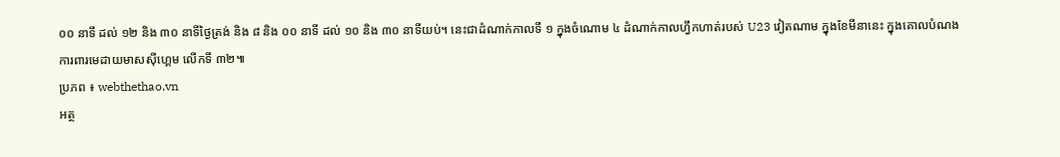០០ នាទី ដល់ ១២ និង ៣០ នាទីថ្ងៃត្រង់ និង ៨ និង ០០ នាទី ដល់ ១០ និង ៣០ នាទីយប់។ នេះជាដំណាក់កាលទី ១ ក្នុងចំណោម ៤ ដំណាក់កាលហ្វឹកហាត់របស់ U23 វៀតណាម ក្នុងខែមីនានេះ ក្នុងគោលបំណងការពារមេដាយមាសស៊ីហ្គេម លើកទី ៣២៕
ប្រភព ៖ webthethao.vn
អត្ថ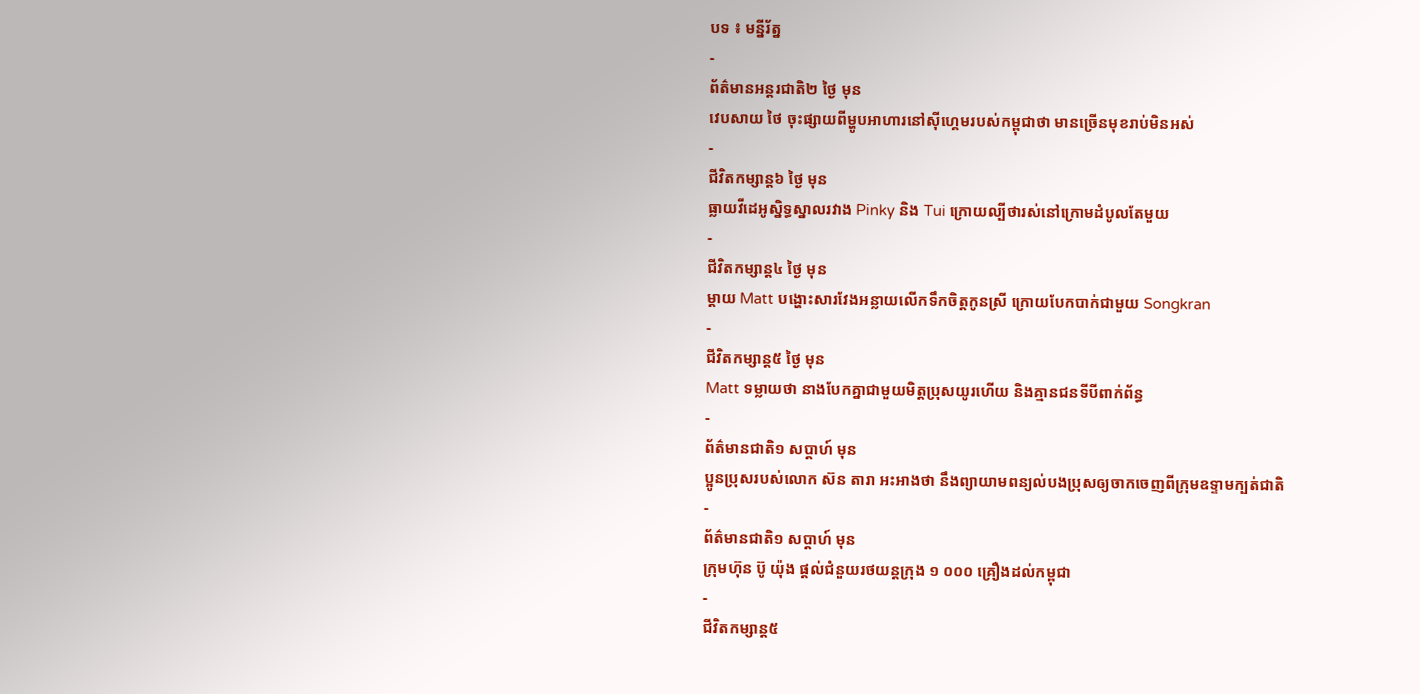បទ ៖ មន្នីរ័ត្ន
-
ព័ត៌មានអន្ដរជាតិ២ ថ្ងៃ មុន
វេបសាយ ថៃ ចុះផ្សាយពីម្ហូបអាហារនៅស៊ីហ្គេមរបស់កម្ពុជាថា មានច្រើនមុខរាប់មិនអស់
-
ជីវិតកម្សាន្ដ៦ ថ្ងៃ មុន
ធ្លាយវីដេអូស្និទ្ធស្នាលរវាង Pinky និង Tui ក្រោយល្បីថារស់នៅក្រោមដំបូលតែមួយ
-
ជីវិតកម្សាន្ដ៤ ថ្ងៃ មុន
ម្ដាយ Matt បង្ហោះសារវែងអន្លាយលើកទឹកចិត្តកូនស្រី ក្រោយបែកបាក់ជាមួយ Songkran
-
ជីវិតកម្សាន្ដ៥ ថ្ងៃ មុន
Matt ទម្លាយថា នាងបែកគ្នាជាមួយមិត្តប្រុសយូរហើយ និងគ្មានជនទីបីពាក់ព័ន្ធ
-
ព័ត៌មានជាតិ១ សប្តាហ៍ មុន
ប្អូនប្រុសរបស់លោក ស៊ន តារា អះអាងថា នឹងព្យាយាមពន្យល់បងប្រុសឲ្យចាកចេញពីក្រុមឧទ្ទាមក្បត់ជាតិ
-
ព័ត៌មានជាតិ១ សប្តាហ៍ មុន
ក្រុមហ៊ុន ប៊ូ យ៉ុង ផ្ដល់ជំនួយរថយន្តក្រុង ១ ០០០ គ្រឿងដល់កម្ពុជា
-
ជីវិតកម្សាន្ដ៥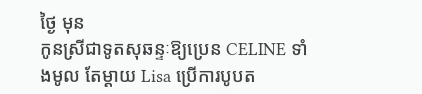ថ្ងៃ មុន
កូនស្រីជាទូតសុឆន្ទៈឱ្យប្រេន CELINE ទាំងមូល តែម្ដាយ Lisa ប្រើការបូបត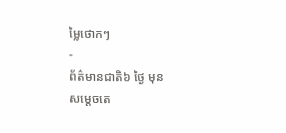ម្លៃថោកៗ
-
ព័ត៌មានជាតិ៦ ថ្ងៃ មុន
សម្ដេចតេ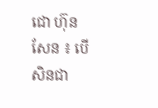ជោ ហ៊ុន សែន ៖ បើសិនជា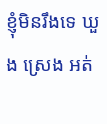ខ្ញុំមិនរឹងទេ ឃួង ស្រេង អត់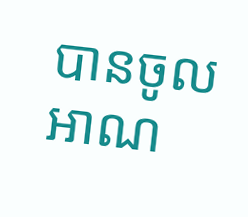បានចូលអាណ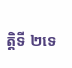ត្តិទី ២ទេ